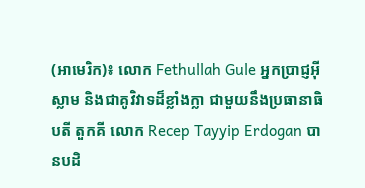(អាមេរិក)៖ លោក Fethullah Gule អ្នកប្រាជ្ញអ៊ីស្លាម និងជាគូវិវាទដ៏ខ្លាំងក្លា ជាមួយនឹងប្រធានាធិបតី តួកគី លោក Recep Tayyip Erdogan បានបដិ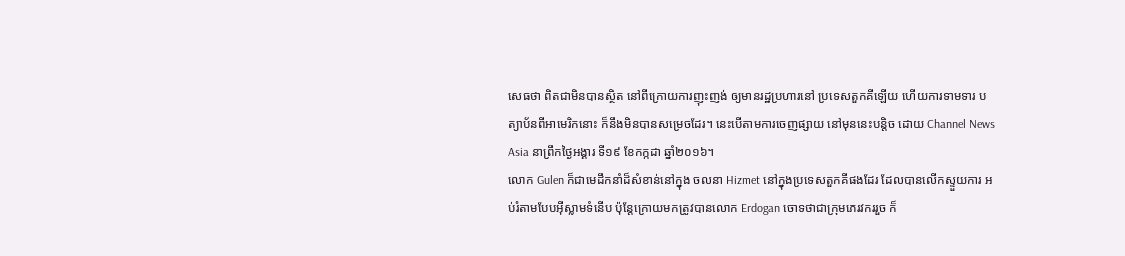សេធថា ពិតជាមិនបានស្ថិត នៅពីក្រោយការញុះញង់ ឲ្យមានរដ្ឋប្រហារនៅ ប្រទេសតួកគីឡើយ ហើយការទាមទារ បត្យាប័នពីអាមេរិកនោះ ក៏នឹងមិនបានសម្រេចដែរ។ នេះបើតាមការចេញផ្សាយ នៅមុននេះបន្តិច ដោយ Channel News Asia នាព្រឹកថ្ងៃអង្គារ ទី១៩ ខែកក្កដា ឆ្នាំ២០១៦។
លោក Gulen ក៏ជាមេដឹកនាំដ៏សំខាន់នៅក្នុង ចលនា Hizmet នៅក្នុងប្រទេសតួកគីផងដែរ ដែលបានលើកស្ទួយការ អប់រំតាមបែបអ៊ីស្លាមទំនើប ប៉ុន្តែក្រោយមកត្រូវបានលោក Erdogan ចោទថាជាក្រុមភេរវកររួច ក៏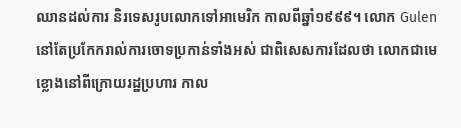ឈានដល់ការ និរទេសរូបលោកទៅអាមេរិក កាលពីឆ្នាំ១៩៩៩។ លោក Gulen នៅតែប្រកែករាល់ការចោទប្រកាន់ទាំងអស់ ជាពិសេសការដែលថា លោកជាមេខ្លោងនៅពីក្រោយរដ្ឋប្រហារ កាល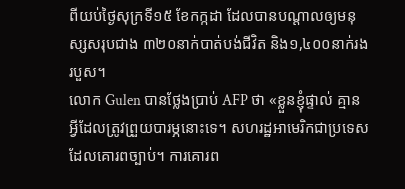ពីយប់ថ្ងៃសុក្រទី១៥ ខែកក្កដា ដែលបានបណ្តាលឲ្យមនុស្សសរុបជាង ៣២០នាក់បាត់បង់ជីវិត និង១,៤០០នាក់រងរបួស។
លោក Gulen បានថ្លែងប្រាប់ AFP ថា «ខ្លួនខ្ញុំផ្ទាល់ គ្មានអ្វីដែលត្រូវព្រួយបារម្ភនោះទេ។ សហរដ្ឋអាមេរិកជាប្រទេស ដែលគោរពច្បាប់។ ការគោរព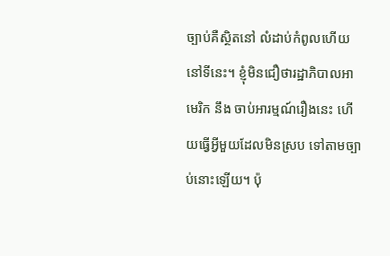ច្បាប់គឺស្ថិតនៅ លំដាប់កំពូលហើយនៅទីនេះ។ ខ្ញុំមិនជឿថារដ្ឋាភិបាលអាមេរិក នឹង ចាប់អារម្មណ៍រឿងនេះ ហើយធ្វើអ្វីមួយដែលមិនស្រប ទៅតាមច្បាប់នោះឡើយ។ ប៉ុ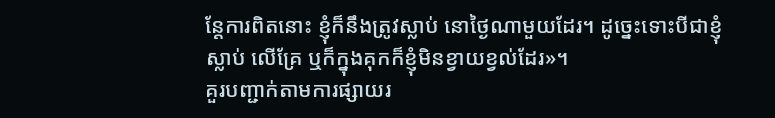ន្តែការពិតនោះ ខ្ញុំក៏នឹងត្រូវស្លាប់ នោថ្ងៃណាមួយដែរ។ ដូច្នេះទោះបីជាខ្ញុំស្លាប់ លើគ្រែ ឬក៏ក្នុងគុកក៏ខ្ញុំមិនខ្វាយខ្វល់ដែរ»។
គួរបញ្ជាក់តាមការផ្សាយរ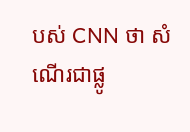បស់ CNN ថា សំណើរជាផ្លូ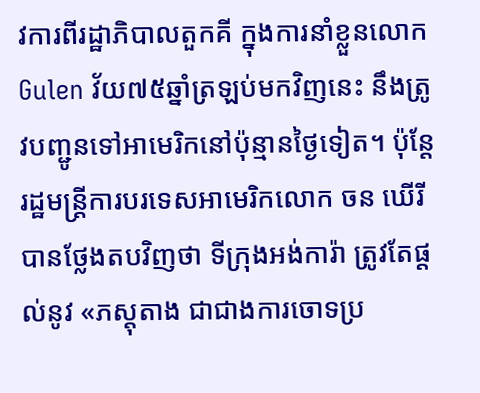វការពីរដ្ឋាភិបាលតួកគី ក្នុងការនាំខ្លួនលោក Gulen វ័យ៧៥ឆ្នាំត្រឡប់មកវិញនេះ នឹងត្រូវបញ្ជូនទៅអាមេរិកនៅប៉ុន្មានថ្ងៃទៀត។ ប៉ុន្តែរដ្ឋមន្ត្រីការបរទេសអាមេរិកលោក ចន ឃើរី បានថ្លែងតបវិញថា ទីក្រុងអង់ការ៉ា ត្រូវតែផ្តល់នូវ «ភស្តុតាង ជាជាងការចោទប្រ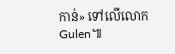កាន់» ទៅលើលោក Gulen៕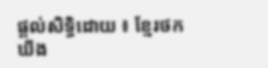ផ្តល់សិទ្ធិដោយ ៖ ខ្មែរថកឃីង